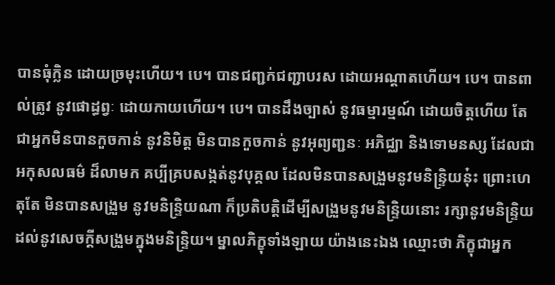បានធុំក្លិន ដោយច្រមុះហើយ។ បេ។ បានជញ្ជក់ជញ្ជាបរស ដោយអណ្ដាតហើយ។ បេ។ បានពាល់ត្រូវ នូវផោដ្ធព្វៈ ដោយកាយហើយ។ បេ។ បានដឹងច្បាស់ នូវធម្មារម្មណ៍ ដោយចិត្តហើយ តែជាអ្នកមិនបានកួចកាន់ នូវនិមិត្ត មិនបានកួចកាន់ នូវអុព្យញ្ជនៈ អភិជ្ឈា និងទោមនស្ស ដែលជាអកុសលធម៌ ដ៏លាមក គប្បីគ្របសង្កត់នូវបុគ្គល ដែលមិនបានសង្រួមនូវមនិន្រ្ទិយនុ៎ះ ព្រោះហេតុតែ មិនបានសង្រួម នូវមនិន្រ្ទិយណា ក៏ប្រតិបត្តិដើម្បីសង្រួមនូវមនិន្រ្ទិយនោះ រក្សានូវមនិន្រ្ទិយ ដល់នូវសេចក្ដីសង្រួមក្នុងមនិន្រ្ទិយ។ ម្នាលភិក្ខុទាំងឡាយ យ៉ាងនេះឯង ឈ្មោះថា ភិក្ខុជាអ្នក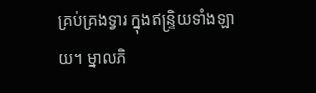គ្រប់គ្រងទ្វារ ក្នុងឥន្រ្ទិយទាំងឡាយ។ ម្នាលភិ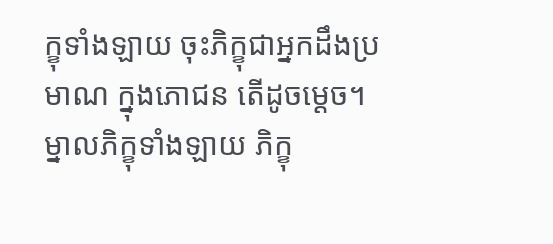ក្ខុទាំងឡាយ ចុះភិក្ខុជាអ្នកដឹងប្រមាណ ក្នុងភោជន តើដូចម្ដេច។ ម្នាលភិក្ខុទាំងឡាយ ភិក្ខុ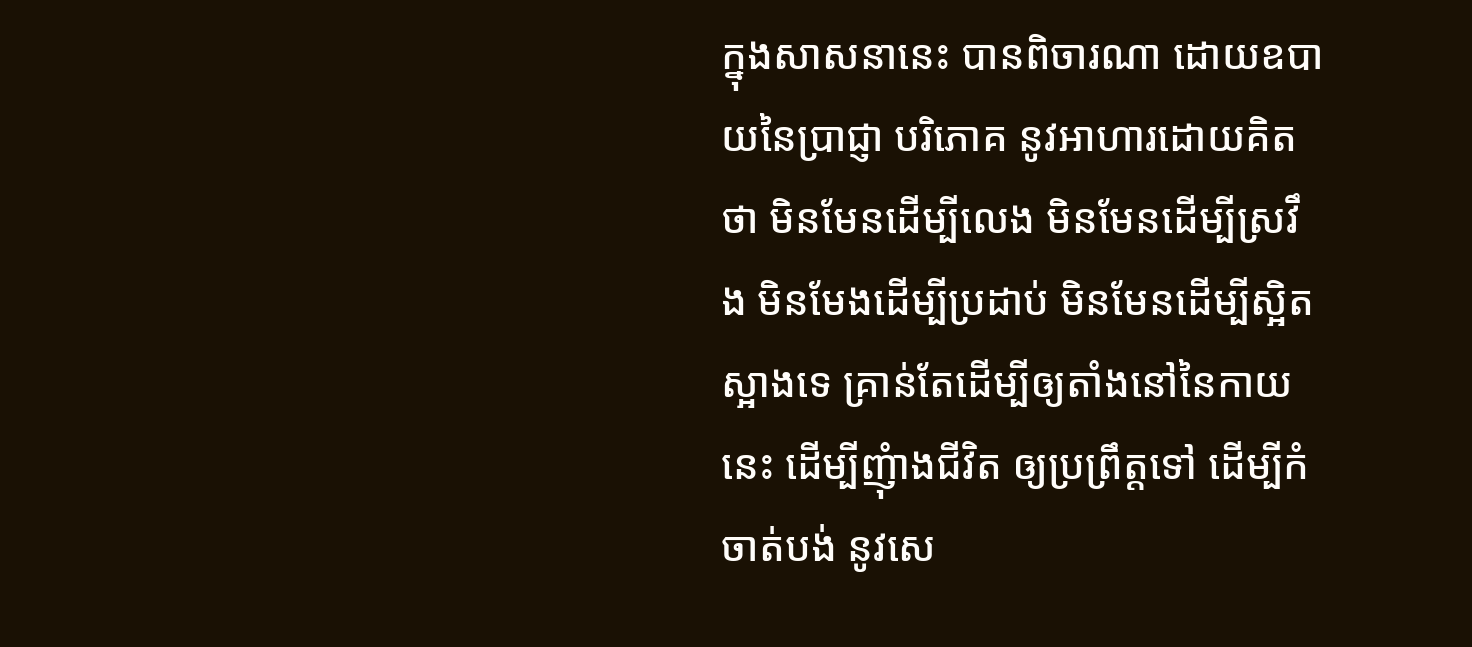ក្នុងសាសនានេះ បានពិចារណា ដោយឧបាយនៃប្រាជ្ញា បរិភោគ នូវអាហារដោយគិតថា មិនមែនដើម្បីលេង មិនមែនដើម្បីស្រវឹង មិនមែងដើម្បីប្រដាប់ មិនមែនដើម្បីស្អិតស្អាងទេ គ្រាន់តែដើម្បីឲ្យតាំងនៅនៃកាយនេះ ដើម្បីញុំាងជីវិត ឲ្យប្រព្រឹត្តទៅ ដើម្បីកំចាត់បង់ នូវសេ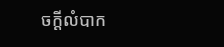ចក្ដីលំបាក